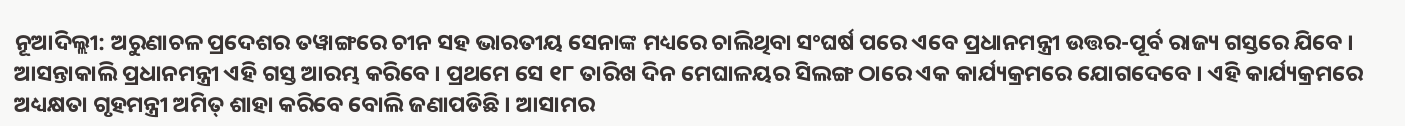ନୂଆଦିଲ୍ଲୀ: ଅରୁଣାଚଳ ପ୍ରଦେଶର ତୱାଙ୍ଗରେ ଚୀନ ସହ ଭାରତୀୟ ସେନାଙ୍କ ମଧ୍ୟରେ ଚାଲିଥିବା ସଂଘର୍ଷ ପରେ ଏବେ ପ୍ରଧାନମନ୍ତ୍ରୀ ଉତ୍ତର-ପୂର୍ବ ରାଜ୍ୟ ଗସ୍ତରେ ଯିବେ । ଆସନ୍ତାକାଲି ପ୍ରଧାନମନ୍ତ୍ରୀ ଏହି ଗସ୍ତ ଆରମ୍ଭ କରିବେ । ପ୍ରଥମେ ସେ ୧୮ ତାରିଖ ଦିନ ମେଘାଳୟର ସିଲଙ୍ଗ ଠାରେ ଏକ କାର୍ଯ୍ୟକ୍ରମରେ ଯୋଗଦେବେ । ଏହି କାର୍ଯ୍ୟକ୍ରମରେ ଅଧ୍ୟକ୍ଷତା ଗୃହମନ୍ତ୍ରୀ ଅମିତ୍ ଶାହା କରିବେ ବୋଲି ଜଣାପଡିଛି । ଆସାମର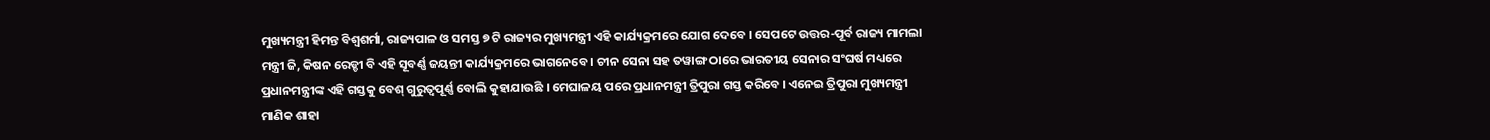ମୁଖ୍ୟମନ୍ତ୍ରୀ ହିମନ୍ତ ବିଶ୍ୱଶର୍ମା, ରାଜ୍ୟପାଳ ଓ ସମସ୍ତ ୭ ଟି ରାଜ୍ୟର ମୁଖ୍ୟମନ୍ତ୍ରୀ ଏହି କାର୍ଯ୍ୟକ୍ରମରେ ଯୋଗ ଦେବେ । ସେପଟେ ଉତ୍ତର-ପୂର୍ବ ରାଜ୍ୟ ମାମଲା ମନ୍ତ୍ରୀ ଜି, କିଷନ ରେଡ୍ଡୀ ବି ଏହି ସୂବର୍ଣ୍ଣ ଜୟନ୍ତୀ କାର୍ଯ୍ୟକ୍ରମରେ ଭାଗନେବେ । ଚୀନ ସେନା ସହ ତୱାଙ୍ଗ ଠାରେ ଭାରତୀୟ ସେନାର ସଂଘର୍ଷ ମଧ୍ୟରେ ପ୍ରଧାନମନ୍ତ୍ରୀଙ୍କ ଏହି ଗସ୍ତକୁ ବେଶ୍ ଗୁରୁତ୍ୱପୂର୍ଣ୍ଣ ବୋଲି କୁହାଯାଉଛି । ମେଘାଳୟ ପରେ ପ୍ରଧାନମନ୍ତ୍ରୀ ତ୍ରିପୁରା ଗସ୍ତ କରିବେ । ଏନେଇ ତ୍ରିପୁରା ମୁଖ୍ୟମନ୍ତ୍ରୀ ମାଣିକ ଶାହା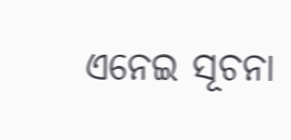ଏନେଇ ସୂଚନା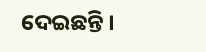ଦେଇଛନ୍ତି ।